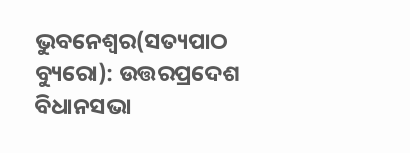ଭୁବନେଶ୍ୱର(ସତ୍ୟପାଠ ବ୍ୟୁରୋ): ଉତ୍ତରପ୍ରଦେଶ ବିଧାନସଭା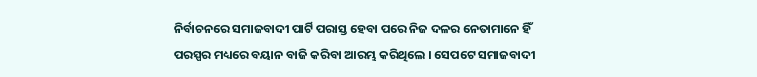ନିର୍ବାଚନରେ ସମାଜବାଦୀ ପାର୍ଟି ପରାସ୍ତ ହେବା ପରେ ନିଜ ଦଳର ନେତାମାନେ ହିଁ ପରସ୍ପର ମଧ୍ୟରେ ବୟାନ ବାଜି କରିବା ଆରମ୍ଭ କରିଥିଲେ । ସେପଟେ ସମାଜବାଦୀ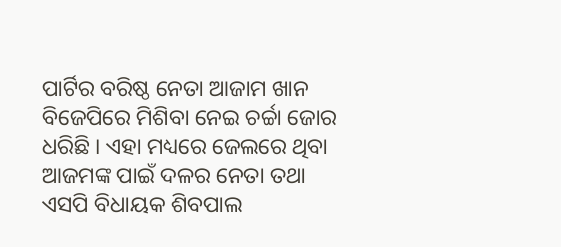ପାର୍ଟିର ବରିଷ୍ଠ ନେତା ଆଜାମ ଖାନ ବିଜେପିରେ ମିଶିବା ନେଇ ଚର୍ଚ୍ଚା ଜୋର ଧରିଛି । ଏହା ମଧ୍ୟରେ ଜେଲରେ ଥିବା ଆଜମଙ୍କ ପାଇଁ ଦଳର ନେତା ତଥା ଏସପି ବିଧାୟକ ଶିବପାଲ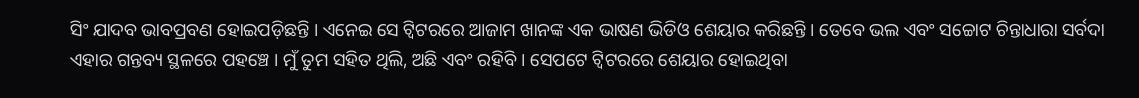ସିଂ ଯାଦବ ଭାବପ୍ରବଣ ହୋଇପଡ଼ିଛନ୍ତି । ଏନେଇ ସେ ଟ୍ୱିଟରରେ ଆଜାମ ଖାନଙ୍କ ଏକ ଭାଷଣ ଭିଡିଓ ଶେୟାର କରିଛନ୍ତି । ତେବେ ଭଲ ଏବଂ ସଚ୍ଚୋଟ ଚିନ୍ତାଧାରା ସର୍ବଦା ଏହାର ଗନ୍ତବ୍ୟ ସ୍ଥଳରେ ପହଞ୍ଚେ । ମୁଁ ତୁମ ସହିତ ଥିଲି, ଅଛି ଏବଂ ରହିବି । ସେପଟେ ଟ୍ୱିଟରରେ ଶେୟାର ହୋଇଥିବା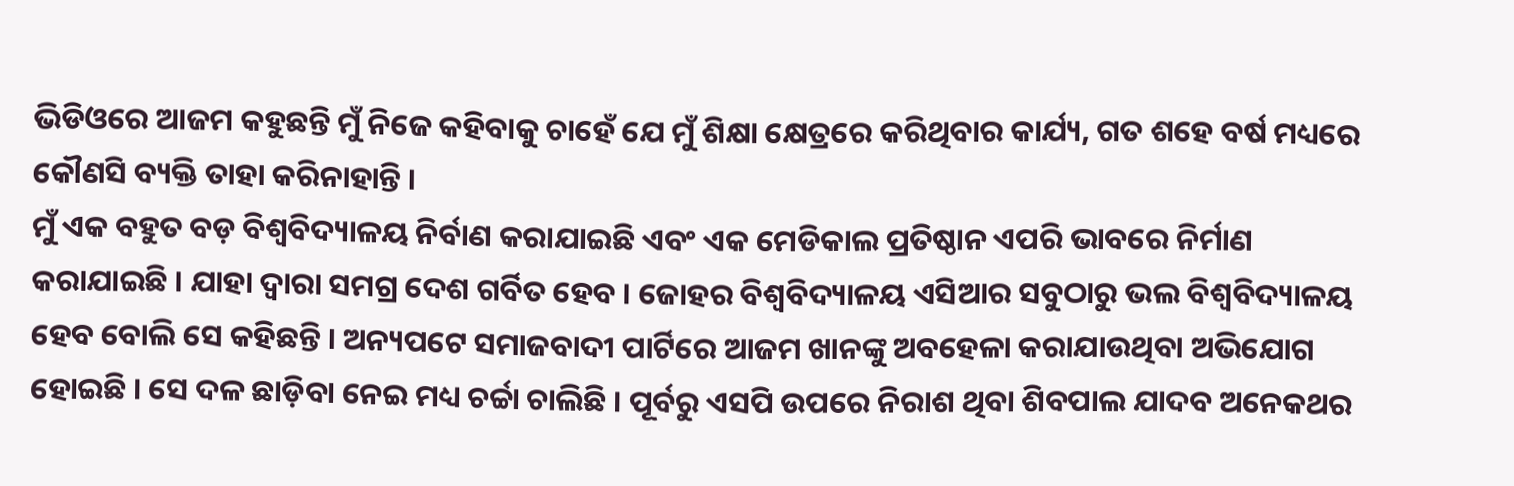ଭିଡିଓରେ ଆଜମ କହୁଛନ୍ତି ମୁଁ ନିଜେ କହିବାକୁ ଚାହେଁ ଯେ ମୁଁ ଶିକ୍ଷା କ୍ଷେତ୍ରରେ କରିଥିବାର କାର୍ଯ୍ୟ, ଗତ ଶହେ ବର୍ଷ ମଧ୍ୟରେ କୌଣସି ବ୍ୟକ୍ତି ତାହା କରିନାହାନ୍ତି ।
ମୁଁ ଏକ ବହୁତ ବଡ଼ ବିଶ୍ୱବିଦ୍ୟାଳୟ ନିର୍ବାଣ କରାଯାଇଛି ଏବଂ ଏକ ମେଡିକାଲ ପ୍ରତିଷ୍ଠାନ ଏପରି ଭାବରେ ନିର୍ମାଣ କରାଯାଇଛି । ଯାହା ଦ୍ୱାରା ସମଗ୍ର ଦେଶ ଗର୍ବିତ ହେବ । ଜୋହର ବିଶ୍ୱବିଦ୍ୟାଳୟ ଏସିଆର ସବୁଠାରୁ ଭଲ ବିଶ୍ୱବିଦ୍ୟାଳୟ ହେବ ବୋଲି ସେ କହିଛନ୍ତି । ଅନ୍ୟପଟେ ସମାଜବାଦୀ ପାର୍ଟିରେ ଆଜମ ଖାନଙ୍କୁ ଅବହେଳା କରାଯାଉଥିବା ଅଭିଯୋଗ ହୋଇଛି । ସେ ଦଳ ଛାଡ଼ିବା ନେଇ ମଧ୍ୟ ଚର୍ଚ୍ଚା ଚାଲିଛି । ପୂର୍ବରୁ ଏସପି ଉପରେ ନିରାଶ ଥିବା ଶିବପାଲ ଯାଦବ ଅନେକଥର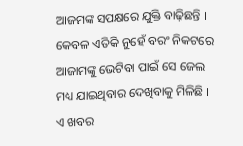ଆଜମଙ୍କ ସପକ୍ଷରେ ଯୁକ୍ତି ବାଢ଼ିଛନ୍ତି । କେବଳ ଏତିକି ନୁହେଁ ବରଂ ନିକଟରେ ଆଜାମଙ୍କୁ ଭେଟିବା ପାଇଁ ସେ ଜେଲ ମଧ୍ୟ ଯାଇଥିବାର ଦେଖିବାକୁ ମିଳିଛି । ଏ ଖବର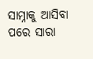ସାମ୍ନାକୁ ଆସିବା ପରେ ସାରା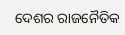ଦେଶର ରାଜନୈତିକ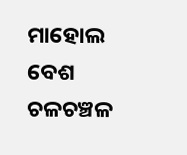ମାହୋଲ ବେଶ ଚଳଚଞ୍ଚଳ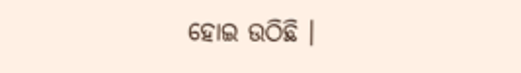ହୋଇ ଉଠିଛି ।